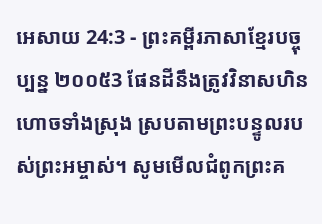អេសាយ 24:3 - ព្រះគម្ពីរភាសាខ្មែរបច្ចុប្បន្ន ២០០៥3 ផែនដីនឹងត្រូវវិនាសហិនហោចទាំងស្រុង ស្របតាមព្រះបន្ទូលរបស់ព្រះអម្ចាស់។ សូមមើលជំពូកព្រះគ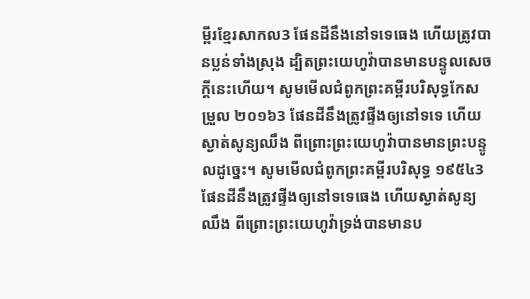ម្ពីរខ្មែរសាកល3 ផែនដីនឹងនៅទទេធេង ហើយត្រូវបានប្លន់ទាំងស្រុង ដ្បិតព្រះយេហូវ៉ាបានមានបន្ទូលសេចក្ដីនេះហើយ។ សូមមើលជំពូកព្រះគម្ពីរបរិសុទ្ធកែសម្រួល ២០១៦3 ផែនដីនឹងត្រូវផ្ទីងឲ្យនៅទទេ ហើយស្ងាត់សូន្យឈឹង ពីព្រោះព្រះយេហូវ៉ាបានមានព្រះបន្ទូលដូច្នេះ។ សូមមើលជំពូកព្រះគម្ពីរបរិសុទ្ធ ១៩៥៤3 ផែនដីនឹងត្រូវផ្ទីងឲ្យនៅទទេធេង ហើយស្ងាត់សូន្យឈឹង ពីព្រោះព្រះយេហូវ៉ាទ្រង់បានមានប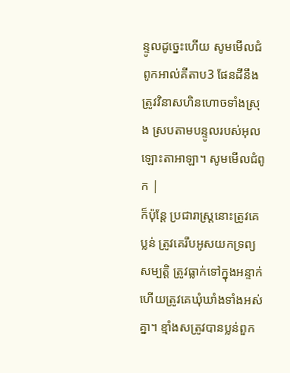ន្ទូលដូច្នេះហើយ សូមមើលជំពូកអាល់គីតាប3 ផែនដីនឹងត្រូវវិនាសហិនហោចទាំងស្រុង ស្របតាមបន្ទូលរបស់អុលឡោះតាអាឡា។ សូមមើលជំពូក |
ក៏ប៉ុន្តែ ប្រជារាស្ត្រនោះត្រូវគេប្លន់ ត្រូវគេរឹបអូសយកទ្រព្យសម្បត្តិ ត្រូវធ្លាក់ទៅក្នុងអន្ទាក់ ហើយត្រូវគេឃុំឃាំងទាំងអស់គ្នា។ ខ្មាំងសត្រូវបានប្លន់ពួក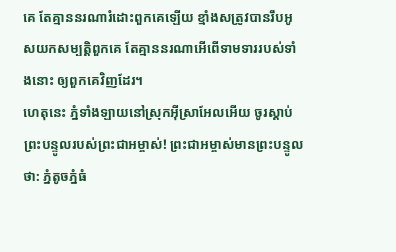គេ តែគ្មាននរណារំដោះពួកគេឡើយ ខ្មាំងសត្រូវបានរឹបអូសយកសម្បត្តិពួកគេ តែគ្មាននរណាអើពើទាមទាររបស់ទាំងនោះ ឲ្យពួកគេវិញដែរ។
ហេតុនេះ ភ្នំទាំងឡាយនៅស្រុកអ៊ីស្រាអែលអើយ ចូរស្ដាប់ព្រះបន្ទូលរបស់ព្រះជាអម្ចាស់! ព្រះជាអម្ចាស់មានព្រះបន្ទូលថា: ភ្នំតូចភ្នំធំ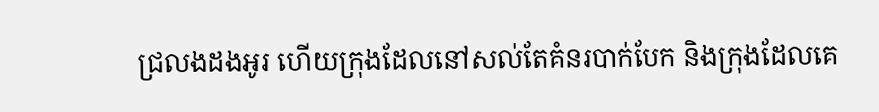ជ្រលងដងអូរ ហើយក្រុងដែលនៅសល់តែគំនរបាក់បែក និងក្រុងដែលគេ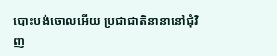បោះបង់ចោលអើយ ប្រជាជាតិនានានៅជុំវិញ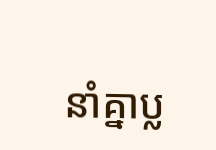នាំគ្នាប្ល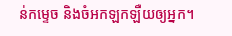ន់កម្ទេច និងចំអកឡកឡឺយឲ្យអ្នក។